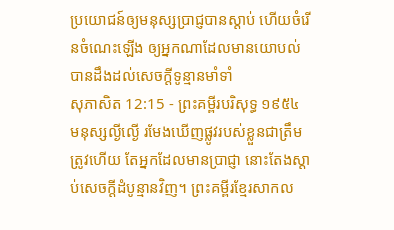ប្រយោជន៍ឲ្យមនុស្សប្រាជ្ញបានស្តាប់ ហើយចំរើនចំណេះឡើង ឲ្យអ្នកណាដែលមានយោបល់បានដឹងដល់សេចក្ដីទូន្មានមាំទាំ
សុភាសិត 12:15 - ព្រះគម្ពីរបរិសុទ្ធ ១៩៥៤ មនុស្សល្ងីល្ងើ រមែងឃើញផ្លូវរបស់ខ្លួនជាត្រឹមត្រូវហើយ តែអ្នកដែលមានប្រាជ្ញា នោះតែងស្តាប់សេចក្ដីដំបូន្មានវិញ។ ព្រះគម្ពីរខ្មែរសាកល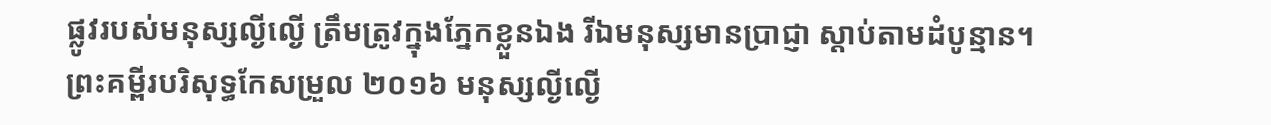ផ្លូវរបស់មនុស្សល្ងីល្ងើ ត្រឹមត្រូវក្នុងភ្នែកខ្លួនឯង រីឯមនុស្សមានប្រាជ្ញា ស្ដាប់តាមដំបូន្មាន។ ព្រះគម្ពីរបរិសុទ្ធកែសម្រួល ២០១៦ មនុស្សល្ងីល្ងើ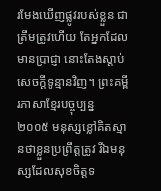រមែងឃើញផ្លូវរបស់ខ្លួន ជាត្រឹមត្រូវហើយ តែអ្នកដែលមានប្រាជ្ញា នោះតែងស្តាប់សេចក្ដីទូន្មានវិញ។ ព្រះគម្ពីរភាសាខ្មែរបច្ចុប្បន្ន ២០០៥ មនុស្សខ្លៅគិតស្មានថាខ្លួនប្រព្រឹត្តត្រូវ រីឯមនុស្សដែលសុខចិត្តទ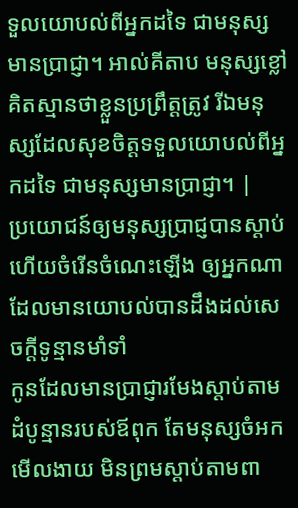ទួលយោបល់ពីអ្នកដទៃ ជាមនុស្សមានប្រាជ្ញា។ អាល់គីតាប មនុស្សខ្លៅគិតស្មានថាខ្លួនប្រព្រឹត្តត្រូវ រីឯមនុស្សដែលសុខចិត្តទទួលយោបល់ពីអ្នកដទៃ ជាមនុស្សមានប្រាជ្ញា។ |
ប្រយោជន៍ឲ្យមនុស្សប្រាជ្ញបានស្តាប់ ហើយចំរើនចំណេះឡើង ឲ្យអ្នកណាដែលមានយោបល់បានដឹងដល់សេចក្ដីទូន្មានមាំទាំ
កូនដែលមានប្រាជ្ញារមែងស្តាប់តាមដំបូន្មានរបស់ឪពុក តែមនុស្សចំអកមើលងាយ មិនព្រមស្តាប់តាមពា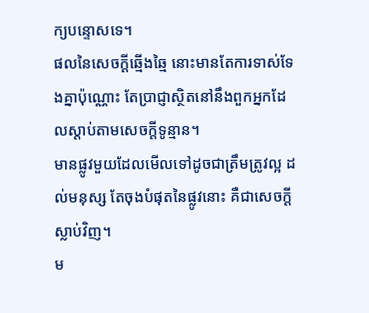ក្យបន្ទោសទេ។
ផលនៃសេចក្ដីឆ្មើងឆ្មៃ នោះមានតែការទាស់ទែងគ្នាប៉ុណ្ណោះ តែប្រាជ្ញាស្ថិតនៅនឹងពួកអ្នកដែលស្តាប់តាមសេចក្ដីទូន្មាន។
មានផ្លូវមួយដែលមើលទៅដូចជាត្រឹមត្រូវល្អ ដល់មនុស្ស តែចុងបំផុតនៃផ្លូវនោះ គឺជាសេចក្ដីស្លាប់វិញ។
ម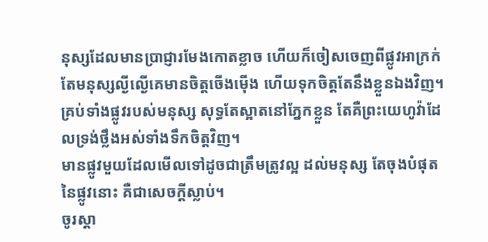នុស្សដែលមានប្រាជ្ញារមែងកោតខ្លាច ហើយក៏ចៀសចេញពីផ្លូវអាក្រក់ តែមនុស្សល្ងីល្ងើគេមានចិត្តចើងម៉ើង ហើយទុកចិត្តតែនឹងខ្លួនឯងវិញ។
គ្រប់ទាំងផ្លូវរបស់មនុស្ស សុទ្ធតែស្អាតនៅភ្នែកខ្លួន តែគឺព្រះយេហូវ៉ាដែលទ្រង់ថ្លឹងអស់ទាំងទឹកចិត្តវិញ។
មានផ្លូវមួយដែលមើលទៅដូចជាត្រឹមត្រូវល្អ ដល់មនុស្ស តែចុងបំផុតនៃផ្លូវនោះ គឺជាសេចក្ដីស្លាប់។
ចូរស្តា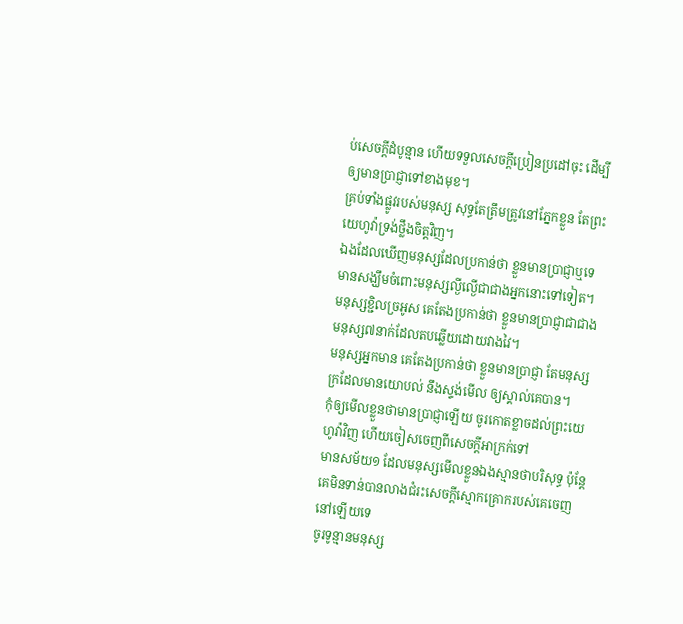ប់សេចក្ដីដំបូន្មាន ហើយទទួលសេចក្ដីប្រៀនប្រដៅចុះ ដើម្បីឲ្យមានប្រាជ្ញាទៅខាងមុខ។
គ្រប់ទាំងផ្លូវរបស់មនុស្ស សុទ្ធតែត្រឹមត្រូវនៅភ្នែកខ្លួន តែព្រះយេហូវ៉ាទ្រង់ថ្លឹងចិត្តវិញ។
ឯងដែលឃើញមនុស្សដែលប្រកាន់ថា ខ្លួនមានប្រាជ្ញាឬទេ មានសង្ឃឹមចំពោះមនុស្សល្ងីល្ងើជាជាងអ្នកនោះទៅទៀត។
មនុស្សខ្ជិលច្រអូស គេតែងប្រកាន់ថា ខ្លួនមានប្រាជ្ញាជាជាងមនុស្ស៧នាក់ដែលតបឆ្លើយដោយវាងវៃ។
មនុស្សអ្នកមាន គេតែងប្រកាន់ថា ខ្លួនមានប្រាជ្ញា តែមនុស្សក្រដែលមានយោបល់ នឹងស្ទង់មើល ឲ្យស្គាល់គេបាន។
កុំឲ្យមើលខ្លួនថាមានប្រាជ្ញាឡើយ ចូរកោតខ្លាចដល់ព្រះយេហូវ៉ាវិញ ហើយចៀសចេញពីសេចក្ដីអាក្រក់ទៅ
មានសម័យ១ ដែលមនុស្សមើលខ្លួនឯងស្មានថាបរិសុទ្ធ ប៉ុន្តែ គេមិនទាន់បានលាងជំរះសេចក្ដីស្មោកគ្រោករបស់គេចេញនៅឡើយទេ
ចូរទូន្មានមនុស្ស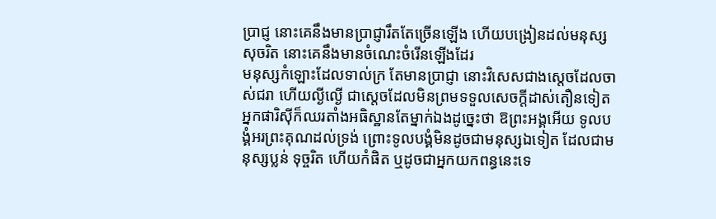ប្រាជ្ញ នោះគេនឹងមានប្រាជ្ញារឹតតែច្រើនឡើង ហើយបង្រៀនដល់មនុស្សសុចរិត នោះគេនឹងមានចំណេះចំរើនឡើងដែរ
មនុស្សកំឡោះដែលទាល់ក្រ តែមានប្រាជ្ញា នោះវិសេសជាងស្តេចដែលចាស់ជរា ហើយល្ងីល្ងើ ជាស្តេចដែលមិនព្រមទទួលសេចក្ដីដាស់តឿនទៀត
អ្នកផារិស៊ីក៏ឈរតាំងអធិស្ឋានតែម្នាក់ឯងដូច្នេះថា ឱព្រះអង្គអើយ ទូលបង្គំអរព្រះគុណដល់ទ្រង់ ព្រោះទូលបង្គំមិនដូចជាមនុស្សឯទៀត ដែលជាមនុស្សប្លន់ ទុច្ចរិត ហើយកំផិត ឬដូចជាអ្នកយកពន្ធនេះទេ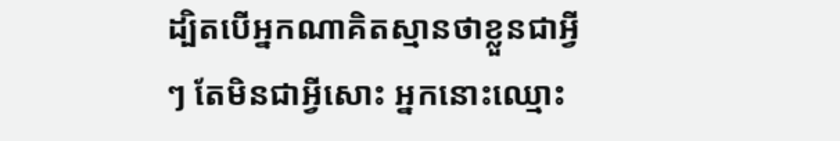ដ្បិតបើអ្នកណាគិតស្មានថាខ្លួនជាអ្វីៗ តែមិនជាអ្វីសោះ អ្នកនោះឈ្មោះ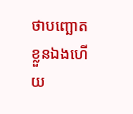ថាបញ្ឆោតខ្លួនឯងហើយ